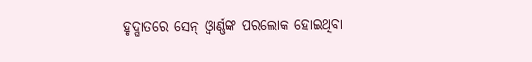ହୃଦ୍ଘାତରେ ସେନ୍ ଓ୍ଵାର୍ଣ୍ଣଙ୍କ ପରଲୋକ ହୋଇଥିବା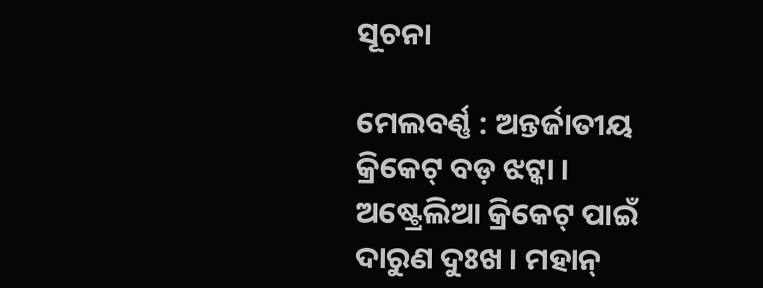ସୂଚନା

ମେଲବର୍ଣ୍ଣ : ଅନ୍ତର୍ଜାତୀୟ କ୍ରିକେଟ୍ ବଡ଼ ଝଟ୍କା । ଅଷ୍ଟ୍ରେଲିଆ କ୍ରିକେଟ୍ ପାଇଁ ଦାରୁଣ ଦୁଃଖ । ମହାନ୍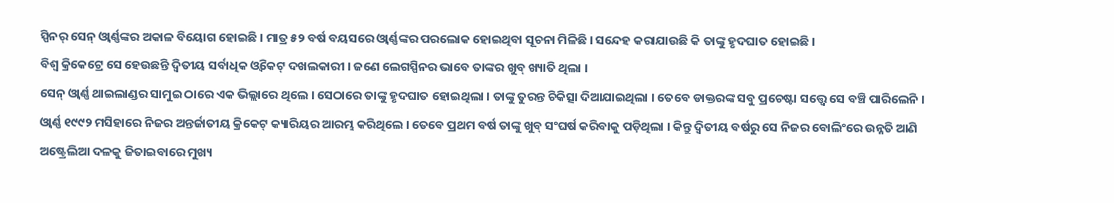ସ୍ପିନର୍ ସେନ୍ ଓ୍ଵାର୍ଣ୍ଣଙ୍କର ଅକାଳ ବିୟୋଗ ହୋଇଛି । ମାତ୍ର ୫୨ ବର୍ଷ ବୟସରେ ଓ୍ଵାର୍ଣ୍ଣଙ୍କର ପରଲୋକ ହୋଇଥିବା ସୂଚନା ମିଳିଛି । ସନ୍ଦେହ କରାଯାଉଛି କି ତାଙ୍କୁ ହୃଦଘାତ ହୋଇଛି ।
ବିଶ୍ୱ କ୍ରିକେଟ୍ରେ ସେ ହେଉଛନ୍ତି ଦ୍ୱିତୀୟ ସର୍ବାଧିକ ଓ୍ଵିକେଟ୍ ଦଖଲକାରୀ । ଜଣେ ଲେଗସ୍ପିନର ଭାବେ ତାଙ୍କର ଖୁବ୍ ଖ୍ୟାତି ଥିଲା ।
ସେନ୍ ଓ୍ଵାର୍ଣ୍ଣ ଥାଇଲାଣ୍ଡର ସାମୁଇ ଠାରେ ଏକ ଭିଲ୍ଲାରେ ଥିଲେ । ସେଠାରେ ତାଙ୍କୁ ହୃଦଘାତ ହୋଇଥିଲା । ତାଙ୍କୁ ତୁରନ୍ତ ଚିକିତ୍ସା ଦିଆଯାଇଥିଲା । ତେବେ ଡାକ୍ତରଙ୍କ ସବୁ ପ୍ରଚେଷ୍ଟା ସତ୍ତ୍ୱେ ସେ ବଞ୍ଚି ପାରିଲେନି ।
ଓ୍ଵାର୍ଣ୍ଣ ୧୯୯୨ ମସିହାରେ ନିଜର ଅନ୍ତର୍ଜାତୀୟ କ୍ରିକେଟ୍ କ୍ୟାରିୟର ଆରମ୍ଭ କରିଥିଲେ । ତେବେ ପ୍ରଥମ ବର୍ଷ ତାଙ୍କୁ ଖୁବ୍ ସଂଘର୍ଷ କରିବାକୁ ପଡ଼ିଥିଲା । କିନ୍ତୁ ଦ୍ୱିତୀୟ ବର୍ଷରୁ ସେ ନିଜର ବୋଲିଂରେ ଉନ୍ନତି ଆଣି ଅଷ୍ଟ୍ରେଲିଆ ଦଳକୁ ଜିତାଇବାରେ ମୁଖ୍ୟ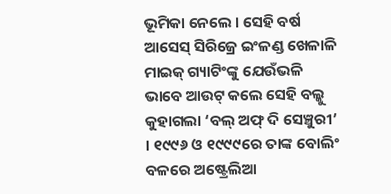ଭୂମିକା ନେଲେ । ସେହି ବର୍ଷ ଆସେସ୍ ସିରିଜ୍ରେ ଇଂଳଣ୍ଡ ଖେଳାଳି ମାଇକ୍ ଗ୍ୟାଟିଂଙ୍କୁ ଯେଉଁଭଳି ଭାବେ ଆଉଟ୍ କଲେ ସେହି ବଲ୍କୁ କୁହାଗଲା ‘ବଲ୍ ଅଫ୍ ଦି ସେଞ୍ଚୁରୀ’ । ୧୯୯୬ ଓ ୧୯୯୯ରେ ତାଙ୍କ ବୋଲିଂ ବଳରେ ଅଷ୍ଟ୍ରେଲିଆ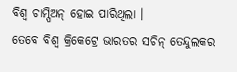ବିଶ୍ୱ ଚାମ୍ପିଅନ୍ ହୋଇ ପାରିଥିଲା ।
ତେବେ ବିଶ୍ୱ କ୍ରିକେଟ୍ରେ ଭାରତର ସଚିନ୍ ତେନ୍ଦୁଲକର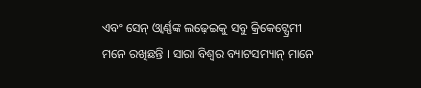ଏବଂ ସେନ୍ ଓ୍ଵାର୍ଣ୍ଣଙ୍କ ଲଢ଼େଇକୁ ସବୁ କ୍ରିକେଟ୍ପ୍ରେମୀ ମନେ ରଖିଛନ୍ତି । ସାରା ବିଶ୍ୱର ବ୍ୟାଟସମ୍ୟାନ୍ ମାନେ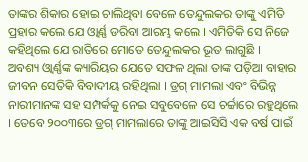ତାଙ୍କର ଶିକାର ହୋଇ ଚାଲିଥିବା ବେଳେ ତେନ୍ଦୁଲକର ତାଙ୍କୁ ଏମିତି ପ୍ରହାର କଲେ ଯେ ଓ୍ଵାର୍ଣ୍ଣ ଡରିବା ଆରମ୍ଭ କଲେ । ଏମିତିକି ସେ ନିଜେ କହିଥିଲେ ଯେ ରାତିରେ ମୋତେ ତେନ୍ଦୁଲକର ଭୂତ ଲାଗୁଛି ।
ଅବଶ୍ୟ ଓ୍ଵାର୍ଣ୍ଣଙ୍କ କ୍ୟାରିୟର ଯେତେ ସଫଳ ଥିଲା ତାଙ୍କ ପଡ଼ିଆ ବାହାର ଜୀବନ ସେତିକି ବିବାଦୀୟ ରହିଥିଲା । ଡ୍ରଗ୍ ମାମଲା ଏବଂ ବିଭିନ୍ନ ନାରୀମାନଙ୍କ ସହ ସମ୍ପର୍କକୁ ନେଇ ସବୁବେଳେ ସେ ଚର୍ଚ୍ଚାରେ ରହୁଥିଲେ । ତେବେ ୨୦୦୩ରେ ଡ୍ରଗ୍ ମାମଲାରେ ତାଙ୍କୁ ଆଇସିସି ଏକ ବର୍ଷ ପାଇଁ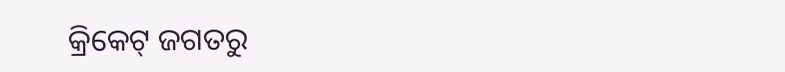କ୍ରିକେଟ୍ ଜଗତରୁ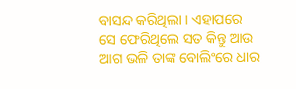ବାସନ୍ଦ କରିଥିଲା । ଏହାପରେ ସେ ଫେରିଥିଲେ ସତ କିନ୍ତୁ ଆଉ ଆଗ ଭଳି ତାଙ୍କ ବୋଲିଂରେ ଧାର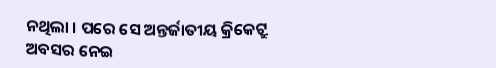ନଥିଲା । ପରେ ସେ ଅନ୍ତର୍ଜାତୀୟ କ୍ରିକେଟ୍ରୁ ଅବସର ନେଇ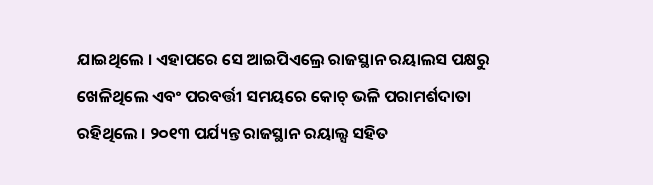ଯାଇଥିଲେ । ଏହାପରେ ସେ ଆଇପିଏଲ୍ରେ ରାଜସ୍ଥାନ ରୟାଲସ ପକ୍ଷରୁ ଖେଳିଥିଲେ ଏବଂ ପରବର୍ତ୍ତୀ ସମୟରେ କୋଚ୍ ଭଳି ପରାମର୍ଶଦାତା ରହିଥିଲେ । ୨୦୧୩ ପର୍ଯ୍ୟନ୍ତ ରାଜସ୍ଥାନ ରୟାଲ୍ସ ସହିତ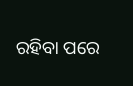ରହିବା ପରେ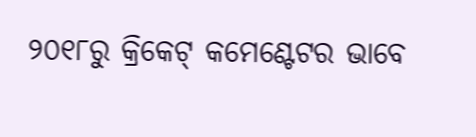୨୦୧୮ରୁ କ୍ରିକେଟ୍ କମେଣ୍ଟେଟର ଭାବେ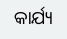କାର୍ଯ୍ୟ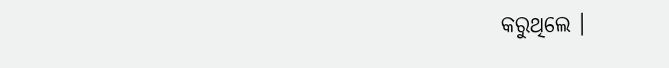କରୁଥିଲେ ।